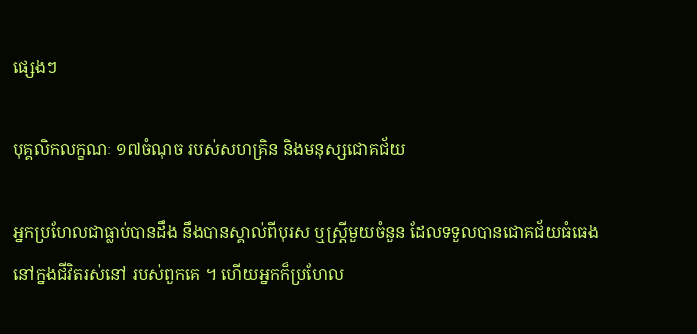ផ្សេងៗ

បុគ្គលិកលក្ខណៈ ១៧ចំណុច របស់សហគ្រិន និងមនុស្សជោគជ័យ

អ្នកប្រហែលជាធ្លាប់បានដឹង នឹងបានស្គាល់ពីបុរស ឬស្ដ្រីមួយចំនួន ដែលទទួលបានជោគជ័យធំធេង នៅក្នងជីវិតរស់នៅ របស់ពួកគេ ។ ហើយអ្នកក៏ប្រហែល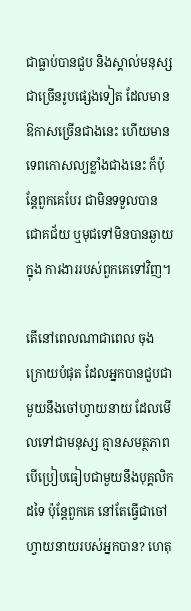ជាធ្លាប់បានជួប និងស្គាល់មនុស្សជាច្រើនរូបផ្សេងទៀត ដែលមានឱកាសច្រើនជាងនេះ ហើយមានទេពកោសល្យខ្លាំងជាងនេះ ក៏ប៉ុន្តែពួកគេបែរ ជាមិនទទួលបានជោគជ័យ ឬមុជទៅមិនបានឆ្ងាយក្នុង ការងាររបស់ពួកគេទៅវិញ។

តើនៅពេលណាជាពេល ចុងក្រោយបំផុត ដែលអ្នកបានជួបជាមួយនឹងចៅហ្វាយនាយ ដែលមើលទៅជាមនុស្ស គ្មានសមត្ថភាពបើប្រៀបធៀបជាមួយនឹងបុគ្គលិកដទៃ ប៉ុន្តែពួកគេ នៅតែធ្វើជាចៅហ្វាយនាយរបស់អ្នកបាន? ហេតុ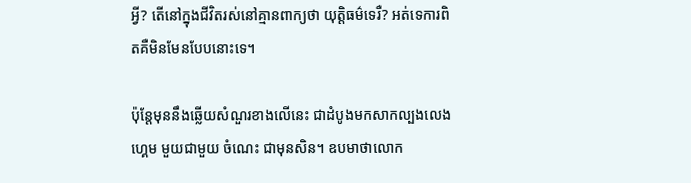អ្វី? តើនៅក្នុងជីវិតរស់នៅគ្មានពាក្យថា យុត្តិធម៌ទេរឺ? អត់ទេការពិតគឺមិនមែនបែបនោះទេ។

ប៉ុន្តែមុននឹងឆ្លើយសំណួរខាងលើនេះ ជាដំបូងមកសាកល្បងលេងហ្គេម មួយជាមួយ ចំណេះ ជាមុនសិន។ ឧបមាថាលោក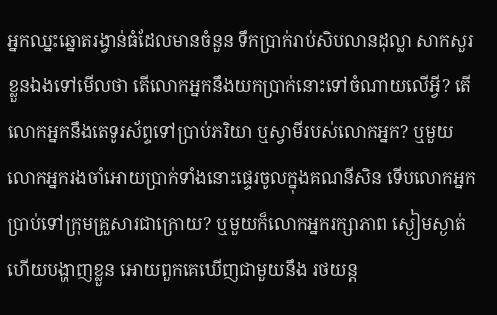អ្នកឈ្នះឆ្នោតរង្វាន់ធំដែលមានចំនួន ទឹកប្រាក់រាប់សិបលានដុល្លា សាកសួរខ្លួនឯងទៅមើលថា តើលោកអ្នកនឹងយកប្រាក់នោះទៅចំណាយលើអ្វី? តើលោកអ្នកនឹងតេទូរស័ព្ទទៅប្រាប់ភរិយា ឬស្វាមីរបស់លោកអ្នក? ឬមួយលោកអ្នករងចាំអោយប្រាក់ទាំងនោះផ្ទេរចូលក្នុងគណនីសិន ទើបលោកអ្នកប្រាប់ទៅក្រុមគ្រួសារជាក្រោយ? ឬមួយក៏លោកអ្នករក្សាភាព ស្ងៀមស្ងាត់ ហើយបង្ហាញខ្លួន អោយពួកគេឃើញជាមួយនឹង រថយន្ត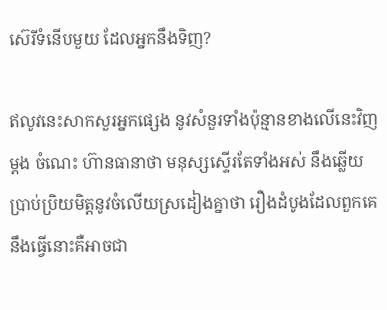ស៊េរីទំនើបមួយ ដែលអ្នកនឹងទិញ?

ឥលូវនេះសាកសួរអ្នកផ្សេង នូវសំនួរទាំងប៉ុន្មានខាងលើនេះវិញម្ដង ចំណេះ ហ៊ានធានាថា មនុស្សស្ទើរតែទាំងអស់ នឹងឆ្លើយប្រាប់ប្រិយមិត្តនូវចំលើយស្រដៀងគ្នាថា រឿងដំបូងដែលពួកគេ នឹងធ្វើនោះគឺអាចជា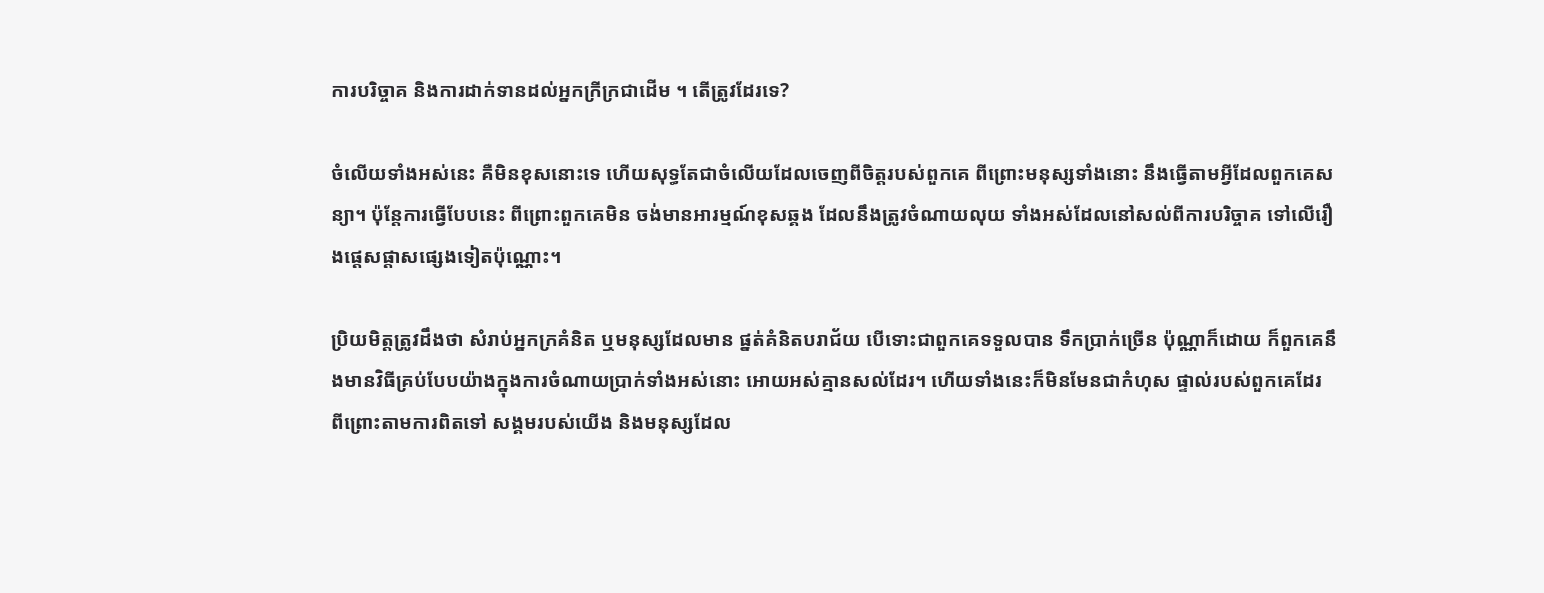ការបរិច្ចាគ និងការដាក់ទានដល់អ្នកក្រីក្រជាដើម ។ តើត្រូវដែរទេ?

ចំលើយទាំងអស់នេះ គឺមិនខុសនោះទេ ហើយសុទ្ធតែជាចំលើយដែលចេញពីចិត្តរបស់ពួកគេ ពីព្រោះមនុស្សទាំងនោះ នឹងធ្វើតាមអ្វីដែលពួកគេសន្យា។ ប៉ុន្តែការធ្វើបែបនេះ ពីព្រោះពួកគេមិន ចង់មានអារម្មណ៍ខុសឆ្គង ដែលនឹងត្រូវចំណាយលុយ ទាំងអស់ដែលនៅសល់ពីការបរិច្ចាគ ទៅលើរឿងផ្ដេសផ្ដាសផ្សេងទៀតប៉ុណ្ណោះ។

ប្រិយមិត្តត្រូវដឹងថា សំរាប់អ្នកក្រគំនិត ឬមនុស្សដែលមាន ផ្នត់គំនិតបរាជ័យ បើទោះជាពួកគេទទួលបាន ទឹកប្រាក់ច្រើន ប៉ុណ្ណាក៏ដោយ ក៏ពួកគេនឹងមានវិធីគ្រប់បែបយ៉ាងក្នុងការចំណាយប្រាក់ទាំងអស់នោះ អោយអស់គ្មានសល់ដែរ។ ហើយទាំងនេះក៏មិនមែនជាកំហុស ផ្ទាល់របស់ពួកគេដែរ ពីព្រោះតាមការពិតទៅ សង្គមរបស់យើង និងមនុស្សដែល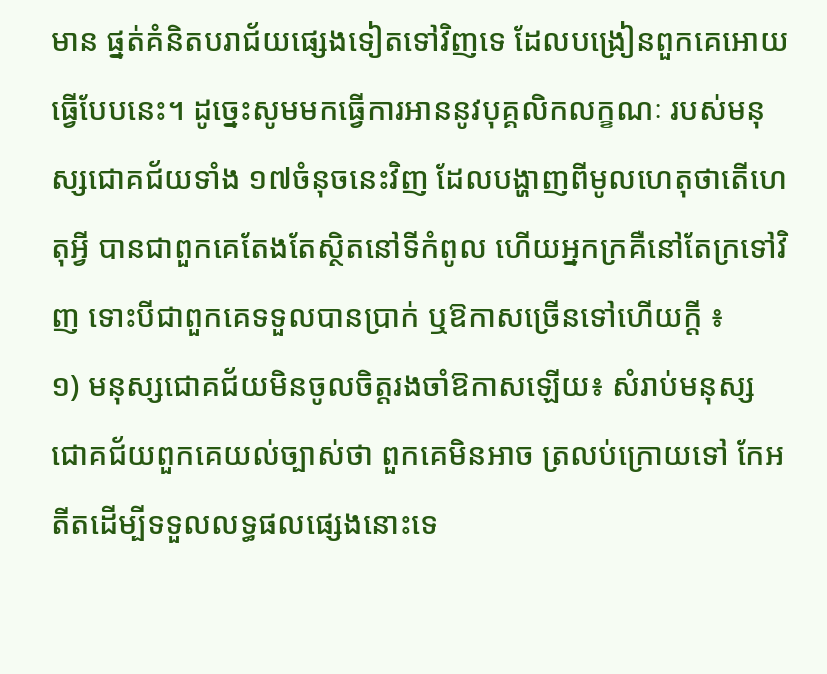មាន ផ្នត់គំនិតបរាជ័យផ្សេងទៀតទៅវិញទេ ដែលបង្រៀនពួកគេអោយធ្វើបែបនេះ។ ដូច្នេះសូមមកធ្វើការអាននូវបុគ្គលិកលក្ខណៈ របស់មនុស្សជោគជ័យទាំង ១៧ចំនុចនេះវិញ ដែលបង្ហាញពីមូលហេតុថាតើហេតុអ្វី បានជាពួកគេតែងតែស្ថិតនៅទីកំពូល ហើយអ្នកក្រគឺនៅតែក្រទៅវិញ ទោះបីជាពួកគេទទួលបានប្រាក់ ឬឱកាសច្រើនទៅហើយក្ដី ៖
១) មនុស្សជោគជ័យមិនចូលចិត្តរងចាំឱកាសឡើយ៖ សំរាប់មនុស្សជោគជ័យពួកគេយល់ច្បាស់ថា ពួកគេមិនអាច ត្រលប់ក្រោយទៅ កែអតីតដើម្បីទទួលលទ្ធផលផ្សេងនោះទេ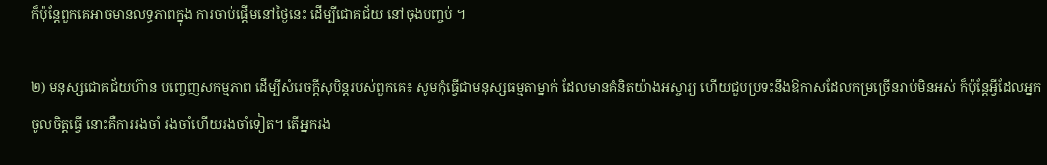ក៏ប៉ុន្តែពួកគេអាចមានលទ្ធភាពក្នុង ការចាប់ផ្ដើមនៅថ្ងៃនេះ ដើម្បីជោគជ័យ នៅចុងបញ្ចប់ ។

២) មនុស្សជោគជ័យហ៊ាន បញ្ចេញសកម្មភាព ដើម្បីសំរេចក្ដីសុបិន្ដរបស់ពួកគេ៖ សូមកុំធ្វើជាមនុស្សធម្មតាម្នាក់ ដែលមានគំនិតយ៉ាងអស្ចារ្យ ហើយជួបប្រទះនឹងឱកាសដែលកម្រច្រើនរាប់មិនអស់ ក៏ប៉ុន្តែអ្វីដែលអ្នកចូលចិត្តធ្វើ នោះគឺការរងចាំ រងចាំហើយរងចាំទៀត។ តើអ្នករង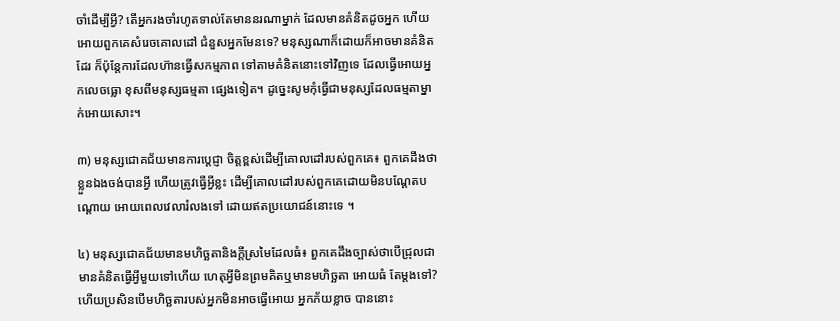ចាំដើម្បីអ្វី? តើអ្នករងចាំរហូតទាល់តែមាននរណាម្នាក់ ដែលមានគំនិតដូចអ្នក ហើយអោយពួកគេសំរេចគោលដៅ ជំនួសអ្នកមែនទេ? មនុស្សណាក៏ដោយក៏អាចមានគំនិតដែរ ក៏ប៉ុន្តែការដែលហ៊ានធ្វើសកម្មភាព ទៅតាមគំនិតនោះទៅវិញទេ ដែលធ្វើអោយអ្នកលេចធ្លោ ខុសពីមនុស្សធម្មតា ផ្សេងទៀត។ ដូច្នេះសូមកុំធ្វើជាមនុស្សដែលធម្មតាម្នាក់អោយសោះ។

៣) មនុស្សជោគជ័យមានការប្ដេជ្ញា ចិត្តខ្ពស់ដើម្បីគោលដៅរបស់ពួកគេ៖ ពួកគេដឹងថាខ្លួនឯងចង់បានអ្វី ហើយត្រូវធ្វើអ្វីខ្លះ ដើម្បីគោលដៅរបស់ពួកគេដោយមិនបណ្ដែតបណ្ដោយ អោយពេលវេលារំលងទៅ ដោយឥតប្រយោជន៍នោះទេ ។

៤) មនុស្សជោគជ័យមានមហិច្ឆតានិងក្ដីស្រមៃដែលធំ៖ ពួកគេដឹងច្បាស់ថាបើជ្រុលជាមានគំនិតធ្វើអ្វីមួយទៅហើយ ហេតុអ្វីមិនព្រមគិតឬមានមហិច្ឆតា អោយធំ តែម្ដងទៅ? ហើយប្រសិនបើមហិច្ឆតារបស់អ្នកមិនអាចធ្វើអោយ អ្នកភ័យខ្លាច បាននោះ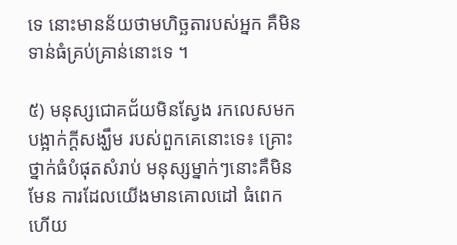ទេ នោះមានន័យថាមហិច្ឆតារបស់អ្នក គឺមិនទាន់ធំគ្រប់គ្រាន់នោះទេ ។

៥) មនុស្សជោគជ័យមិនស្វែង រកលេសមកបង្អាក់ក្ដីសង្ឃឹម របស់ពួកគេនោះទេ៖ គ្រោះថ្នាក់ធំបំផុតសំរាប់ មនុស្សម្នាក់ៗនោះគឺមិនមែន ការដែលយើងមានគោលដៅ ធំពេកហើយ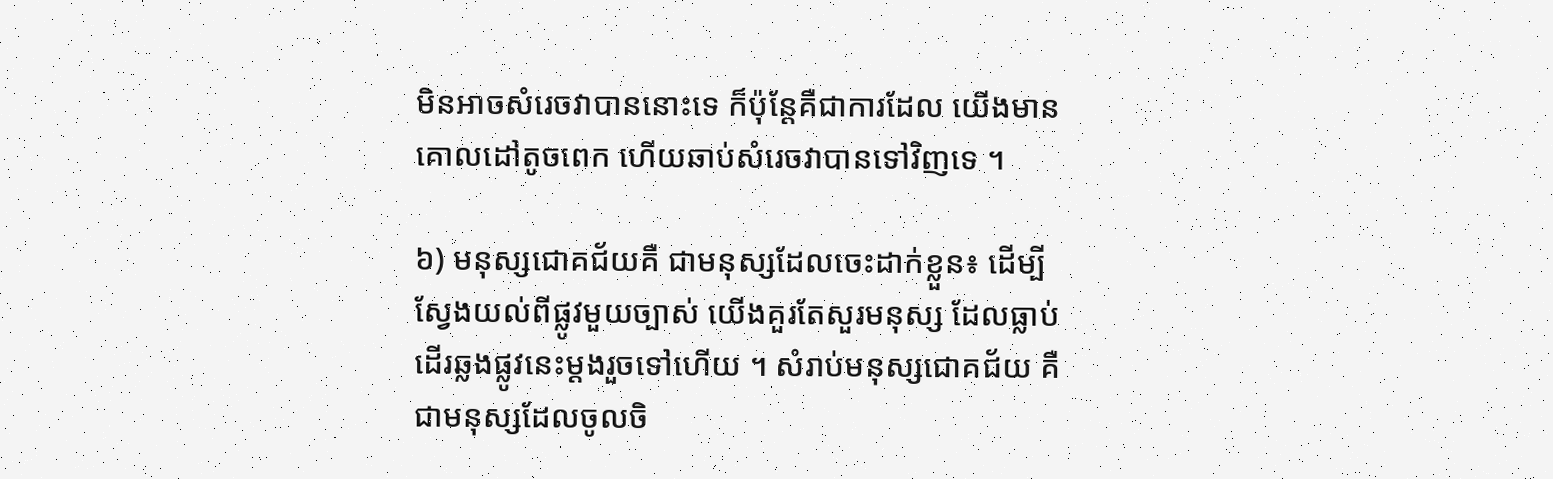មិនអាចសំរេចវាបាននោះទេ ក៏ប៉ុន្តែគឺជាការដែល យើងមានគោលដៅតូចពេក ហើយឆាប់សំរេចវាបានទៅវិញទេ ។

៦) មនុស្សជោគជ័យគឺ ជាមនុស្សដែលចេះដាក់ខ្លួន៖ ដើម្បីស្វែងយល់ពីផ្លូវមួយច្បាស់ យើងគួរតែសួរមនុស្ស ដែលធ្លាប់ដើរឆ្លងផ្លូវនេះម្ដងរួចទៅហើយ ។ សំរាប់មនុស្សជោគជ័យ គឺជាមនុស្សដែលចូលចិ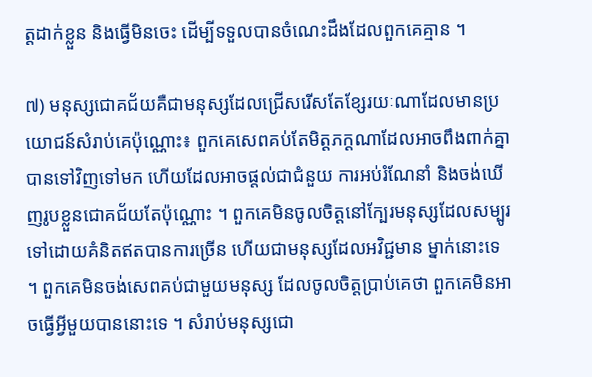ត្តដាក់ខ្លួន និងធ្វើមិនចេះ ដើម្បីទទួលបានចំណេះដឹងដែលពួកគេគ្មាន ។

៧) មនុស្សជោគជ័យគឺជាមនុស្សដែលជ្រើសរើសតែខ្សែរយៈណាដែលមានប្រយោជន៍សំរាប់គេប៉ុណ្ណោះ៖ ពួកគេសេពគប់តែមិត្តភក្ដណាដែលអាចពឹងពាក់គ្នាបានទៅវិញទៅមក ហើយដែលអាចផ្ដល់ជាជំនួយ ការអប់រំណែនាំ និងចង់ឃើញរូបខ្លួនជោគជ័យតែប៉ុណ្ណោះ ។ ពួកគេមិនចូលចិត្តនៅក្បែរមនុស្សដែលសម្បូរទៅដោយគំនិតឥតបានការច្រើន ហើយជាមនុស្សដែលអវិជ្ជមាន ម្នាក់នោះទេ ។ ពួកគេមិនចង់សេពគប់ជាមួយមនុស្ស ដែលចូលចិត្តប្រាប់គេថា ពួកគេមិនអាចធ្វើអ្វីមួយបាននោះទេ ។ សំរាប់មនុស្សជោ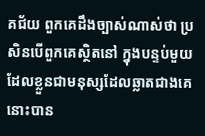គជ័យ ពួកគេដឹងច្បាស់ណាស់ថា ប្រសិនបើពួកគេស្ថិតនៅ ក្នុងបន្ទប់មួយ ដែលខ្លួនជាមនុស្សដែលឆ្លាតជាងគេ នោះបាន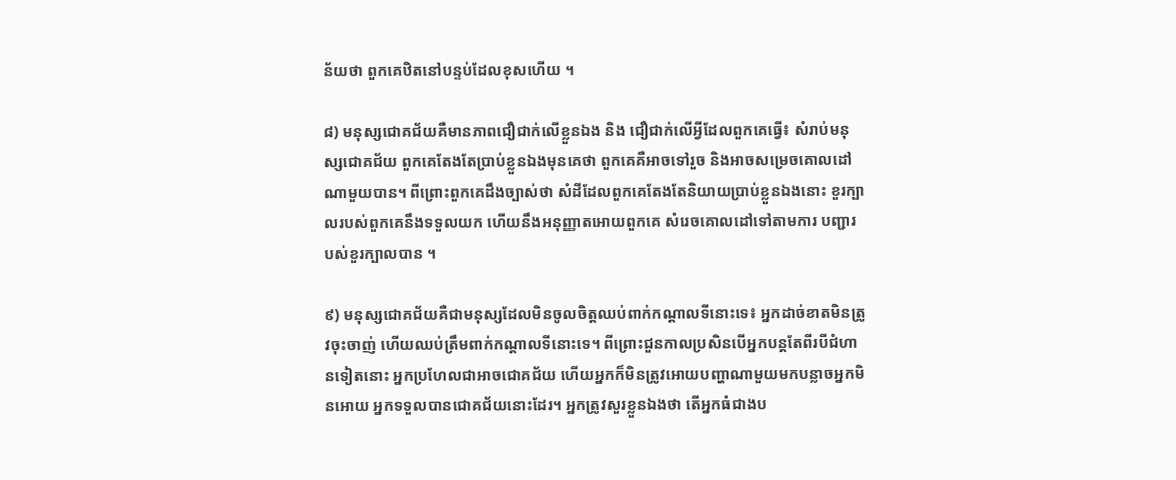ន័យថា ពួកគេឋិតនៅបន្ទប់ដែលខុសហើយ ។

៨) មនុស្សជោគជ័យគឺមានភាពជឿជាក់លើខ្លួនឯង និង ជឿជាក់លើអ្វីដែលពួកគេធ្វើ៖ សំរាប់មនុស្សជោគជ័យ ពួកគេតែងតែប្រាប់ខ្លួនឯងមុនគេថា ពួកគេគឺអាចទៅរួច និងអាចសម្រេចគោលដៅណាមួយបាន។ ពីព្រោះពួកគេដឹងច្បាស់ថា សំដីដែលពួកគេតែងតែនិយាយប្រាប់ខ្លួនឯងនោះ ខួរក្បាលរបស់ពួកគេនឹងទទួលយក ហើយនឹងអនុញ្ញាតអោយពួកគេ សំរេចគោលដៅទៅតាមការ បញ្ជារបស់ខួរក្បាលបាន ។

៩) មនុស្សជោគជ័យគឺជាមនុស្សដែលមិនចូលចិត្តឈប់ពាក់កណ្ដាលទីនោះទេ៖ អ្នកដាច់ខាតមិនត្រូវចុះចាញ់ ហើយឈប់ត្រឹមពាក់កណ្ដាលទីនោះទេ។ ពីព្រោះជួនកាលប្រសិនបើអ្នកបន្តតែពីរបីជំហានទៀតនោះ អ្នកប្រហែលជាអាចជោគជ័យ ហើយអ្នកក៏មិនត្រូវអោយបញ្ហាណាមួយមកបន្លាចអ្នកមិនអោយ អ្នកទទួលបានជោគជ័យនោះដែរ។ អ្នកត្រូវសួរខ្លួនឯងថា តើអ្នកធំជាងប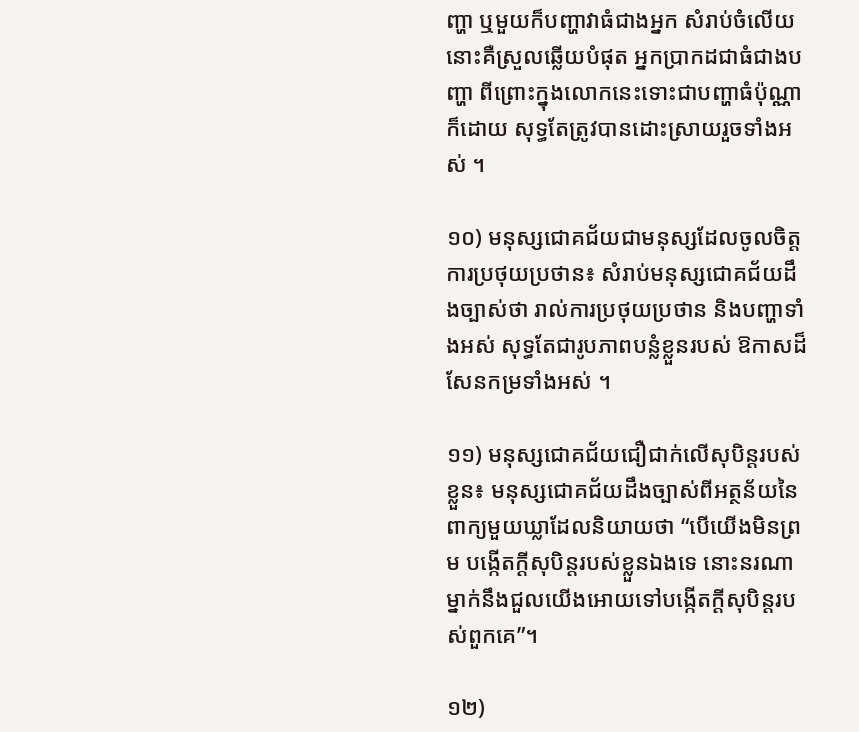ញ្ហា ឬមួយក៏បញ្ហាវាធំជាងអ្នក សំរាប់ចំលើយនោះគឺស្រួលឆ្លើយបំផុត អ្នកប្រាកដជាធំជាងបញ្ហា ពីព្រោះក្នុងលោកនេះទោះជាបញ្ហាធំប៉ុណ្ណាក៏ដោយ សុទ្ធតែត្រូវបានដោះស្រាយរួចទាំងអស់ ។

១០) មនុស្សជោគជ័យជាមនុស្សដែលចូលចិត្តការប្រថុយប្រថាន៖ សំរាប់មនុស្សជោគជ័យដឹងច្បាស់ថា រាល់ការប្រថុយប្រថាន និងបញ្ហាទាំងអស់ សុទ្ធតែជារូបភាពបន្លំខ្លួនរបស់ ឱកាសដ៏សែនកម្រទាំងអស់ ។

១១) មនុស្សជោគជ័យជឿជាក់លើសុបិន្ដរបស់ខ្លួន៖ មនុស្សជោគជ័យដឹងច្បាស់ពីអត្ថន័យនៃពាក្យមួយឃ្លាដែលនិយាយថា “បើយើងមិនព្រម បង្កើតក្ដីសុបិន្តរបស់ខ្លួនឯងទេ នោះនរណាម្នាក់នឹងជួលយើងអោយទៅបង្កើតក្ដីសុបិន្តរបស់ពួកគេ”។

១២)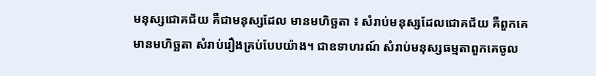មនុស្សជោគជ័យ គឺជាមនុស្សដែល មានមហិច្ឆតា ៖ សំរាប់មនុស្សដែលជោគជ័យ គឺពួកគេមានមហិច្ឆតា សំរាប់រឿងគ្រប់បែបយ៉ាង។ ជាឧទាហរណ៍ សំរាប់មនុស្សធម្មតាពួកគេចូល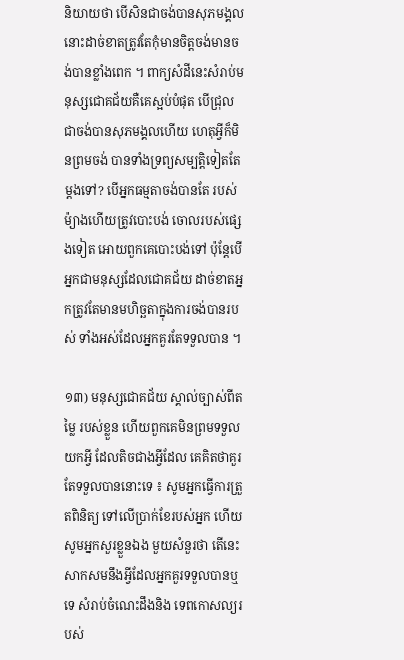និយាយថា បើសិនជាចង់បានសុភមង្គល នោះដាច់ខាតត្រូវតែកុំមានចិត្តចង់មានចង់បានខ្លាំងពេក ។ ពាក្យសំដីនេះសំរាប់មនុស្សជោគជ័យគឺគេស្អប់បំផុត បើជ្រុលជាចង់បានសុភមង្គលហើយ ហេតុអ្វីក៏មិនព្រមចង់ បានទាំងទ្រព្យសម្បត្តិទៀតតែម្ដងទៅ? បើអ្នកធម្មតាចង់បានតែ របស់ម៉្យាងហើយត្រូវបោះបង់ ចោលរបស់ផ្សេងទៀត អោយពួកគេបោះបង់ទៅ ប៉ុន្តែបើអ្នកជាមនុស្សដែលជោគជ័យ ដាច់ខាតអ្នកត្រូវតែមានមហិច្ឆតាក្នុងការចង់បានរបស់ ទាំងអស់ដែលអ្នកគួរតែទទួលបាន ។

១៣) មនុស្សជោគជ័យ ស្គាល់ច្បាស់ពីតម្លៃ របស់ខ្លួន ហើយពួកគេមិនព្រមទទួលយកអ្វី ដែលតិចជាងអ្វីដែល គេគិតថាគួរតែទទួលបាននោះទេ ៖ សូមអ្នកធ្វើការត្រួតពិនិត្យ ទៅលើប្រាក់ខែរបស់អ្នក ហើយសូមអ្នកសួរខ្លួនឯង មួយសំនួរថា តើនេះសាកសមនឹងអ្វីដែលអ្នកគួរទទួលបានឬទេ សំរាប់ចំណេះដឹងនិង ទេពកោសល្យរបស់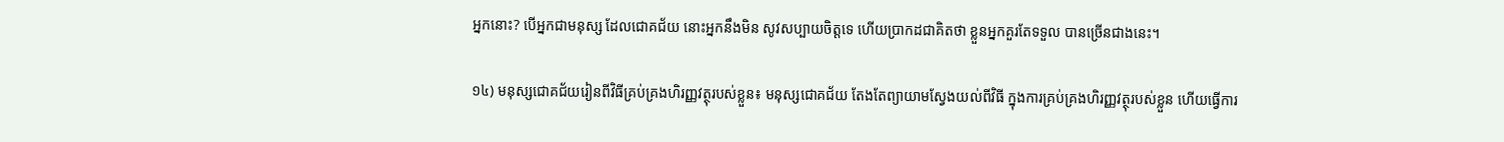អ្នកនោះ? បើអ្នកជាមនុស្ស ដែលជោគជ័យ នោះអ្នកនឹងមិន សូវសប្បាយចិត្តទេ ហើយប្រាកដជាគិតថា ខ្លួនអ្នកគួរតែទទួល បានច្រើនជាងនេះ។

១៤) មនុស្សជោគជ័យរៀនពីវិធីគ្រប់គ្រងហិរញ្ញវត្ថុរបស់ខ្លួន៖ មនុស្សជោគជ័យ តែងតែព្យាយាមស្វែងយល់ពីវិធី ក្នុងការគ្រប់គ្រងហិរញ្ញវត្ថុរបស់ខ្លួន ហើយធ្វើការ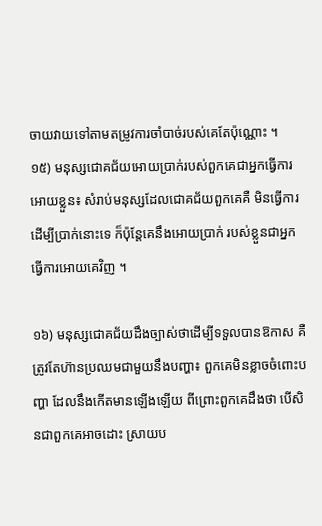ចាយវាយទៅតាមតម្រូវការចាំបាច់របស់គេតែប៉ុណ្ណោះ ។
១៥) មនុស្សជោគជ័យអោយប្រាក់របស់ពួកគេជាអ្នកធ្វើការអោយខ្លួន៖ សំរាប់មនុស្សដែលជោគជ័យពួកគេគឺ មិនធ្វើការដើម្បីប្រាក់នោះទេ ក៏ប៉ុន្តែគេនឹងអោយប្រាក់ របស់ខ្លួនជាអ្នកធ្វើការអោយគេវិញ ។

១៦) មនុស្សជោគជ័យដឹងច្បាស់ថាដើម្បីទទួលបានឱកាស គឺត្រូវតែហ៊ានប្រឈមជាមួយនឹងបញ្ហា៖ ពួកគេមិនខ្លាចចំពោះបញ្ហា ដែលនឹងកើតមានឡើងឡើយ ពីព្រោះពួកគេដឹងថា បើសិនជាពួកគេអាចដោះ ស្រាយប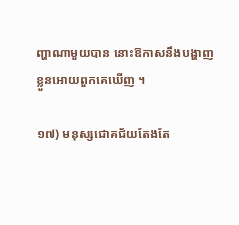ញ្ហាណាមួយបាន នោះឱកាសនឹងបង្ហាញខ្លួនអោយពួកគេឃើញ ។

១៧) មនុស្សជោគជ័យតែងតែ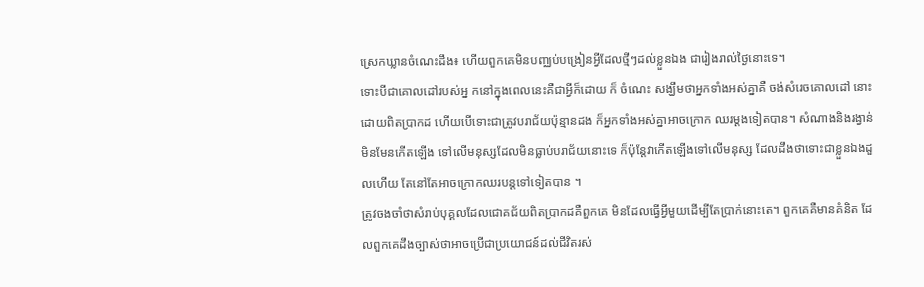ស្រេកឃ្លានចំណេះដឹង៖ ហើយពួកគេមិនបញ្ឈប់បង្រៀនអ្វីដែលថ្មីៗដល់ខ្លួនឯង ជារៀងរាល់ថ្ងៃនោះទេ។
ទោះបីជាគោលដៅរបស់អ្ន កនៅក្នុងពេលនេះគឺជាអ្វីក៏ដោយ ក៏ ចំណេះ សង្ឃឹមថាអ្នកទាំងអស់គ្នាគឺ ចង់សំរេចគោលដៅ នោះដោយពិតប្រាកដ ហើយបើទោះជាត្រូវបរាជ័យប៉ុន្មានដង ក៏អ្នកទាំងអស់គ្នាអាចក្រោក ឈរម្ដងទៀតបាន។ សំណាងនិងរង្វាន់ មិនមែនកើតឡើង ទៅលើមនុស្សដែលមិនធ្លាប់បរាជ័យនោះទេ ក៏ប៉ុន្តែវាកើតឡើងទៅលើមនុស្ស ដែលដឹងថាទោះជាខ្លួនឯងដួលហើយ តែនៅតែអាចក្រោកឈរបន្តទៅទៀតបាន ។
ត្រូវចងចាំថាសំរាប់បុគ្គលដែលជោគជ័យពិតប្រាកដគឺពួកគេ មិនដែលធ្វើអ្វីមួយដើម្បីតែប្រាក់នោះតេ។ ពួកគេគឺមានគំនិត ដែលពួកគេដឹងច្បាស់ថាអាចប្រើជាប្រយោជន៍ដល់ជីវិតរស់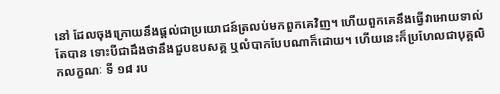នៅ ដែលចុងក្រោយនឹងផ្ដល់ជាប្រយោជន៍ត្រលប់មកពួកគេវិញ។ ហើយពួកគេនឹងធ្វើវាអោយទាល់តែបាន ទោះបីជាដឹងថានឹងជួបឧបសគ្គ ឬលំបាកបែបណាក៏ដោយ។ ហើយនេះក៏ប្រហែលជាបុគ្គលិកលក្ខណៈ ទី ១៨ រប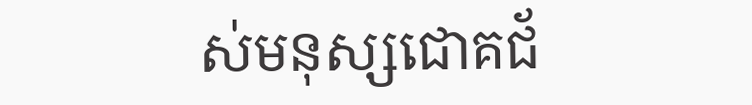ស់មនុស្សជោគជ័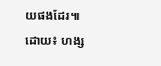យផងដែរ៕
ដោយ៖ ហង្ស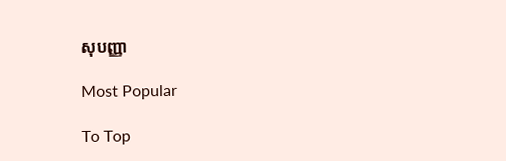សុបញ្ញា

Most Popular

To Top